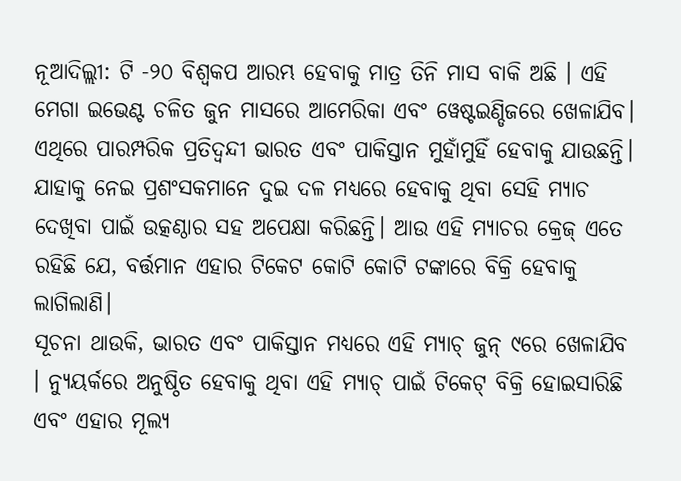ନୂଆଦିଲ୍ଲୀ: ଟି -୨୦ ବିଶ୍ୱକପ ଆରମ୍ଭ ହେବାକୁ ମାତ୍ର ତିନି ମାସ ବାକି ଅଛି । ଏହି ମେଗା ଇଭେଣ୍ଟ ଚଳିତ ଜୁନ ମାସରେ ଆମେରିକା ଏବଂ ୱେଷ୍ଟଇଣ୍ଡିଜରେ ଖେଳାଯିବ। ଏଥିରେ ପାରମ୍ପରିକ ପ୍ରତିଦ୍ୱନ୍ଦୀ ଭାରତ ଏବଂ ପାକିସ୍ତାନ ମୁହାଁମୁହିଁ ହେବାକୁ ଯାଉଛନ୍ତି। ଯାହାକୁ ନେଇ ପ୍ରଶଂସକମାନେ ଦୁଇ ଦଳ ମଧ୍ୟରେ ହେବାକୁ ଥିବା ସେହି ମ୍ୟାଚ ଦେଖିବା ପାଇଁ ଉତ୍କଣ୍ଠାର ସହ ଅପେକ୍ଷା କରିଛନ୍ତି। ଆଉ ଏହି ମ୍ୟାଚର କ୍ରେଜ୍ ଏତେ ରହିଛି ଯେ, ବର୍ତ୍ତମାନ ଏହାର ଟିକେଟ କୋଟି କୋଟି ଟଙ୍କାରେ ବିକ୍ରି ହେବାକୁ ଲାଗିଲାଣି।
ସୂଚନା ଥାଉକି, ଭାରତ ଏବଂ ପାକିସ୍ତାନ ମଧ୍ୟରେ ଏହି ମ୍ୟାଚ୍ ଜୁନ୍ ୯ରେ ଖେଳାଯିବ । ନ୍ୟୁୟର୍କରେ ଅନୁଷ୍ଠିତ ହେବାକୁ ଥିବା ଏହି ମ୍ୟାଚ୍ ପାଇଁ ଟିକେଟ୍ ବିକ୍ରି ହୋଇସାରିଛି ଏବଂ ଏହାର ମୂଲ୍ୟ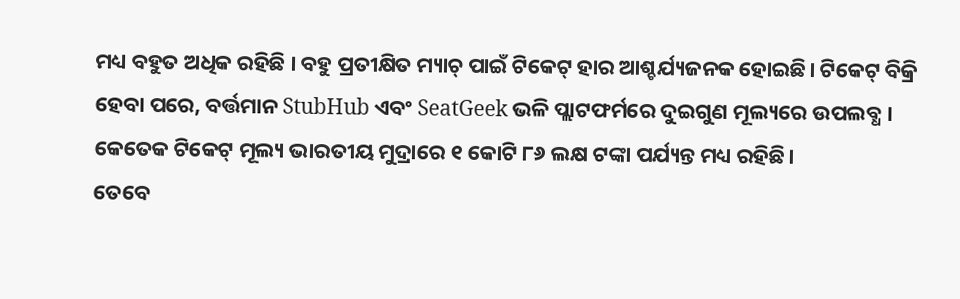ମଧ୍ୟ ବହୁତ ଅଧିକ ରହିଛି । ବହୁ ପ୍ରତୀକ୍ଷିତ ମ୍ୟାଚ୍ ପାଇଁ ଟିକେଟ୍ ହାର ଆଶ୍ଚର୍ଯ୍ୟଜନକ ହୋଇଛି। ଟିକେଟ୍ ବିକ୍ରି ହେବା ପରେ, ବର୍ତ୍ତମାନ StubHub ଏବଂ SeatGeek ଭଳି ପ୍ଲାଟଫର୍ମରେ ଦୁଇଗୁଣ ମୂଲ୍ୟରେ ଉପଲବ୍ଧ । କେତେକ ଟିକେଟ୍ ମୂଲ୍ୟ ଭାରତୀୟ ମୁଦ୍ରାରେ ୧ କୋଟି ୮୬ ଲକ୍ଷ ଟଙ୍କା ପର୍ଯ୍ୟନ୍ତ ମଧ୍ୟ ରହିଛି।
ତେବେ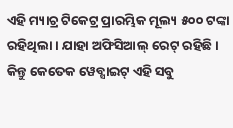ଏହି ମ୍ୟାଚ୍ର ଟିକେଟ୍ର ପ୍ରାରମ୍ଭିକ ମୂଲ୍ୟ ୫୦୦ ଟଙ୍କା ରହିଥିଲା । ଯାହା ଅଫିସିଆଲ୍ ରେଟ୍ ରହିଛି । କିନ୍ତୁ କେତେକ ୱେବ୍ସାଇଟ୍ ଏହି ସବୁ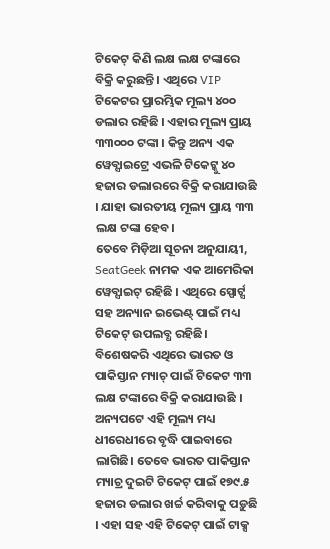ଟିକେଟ୍ କିଣି ଲକ୍ଷ ଲକ୍ଷ ଟଙ୍କାରେ ବିକ୍ରି କରୁଛନ୍ତି । ଏଥିରେ VIP ଟିକେଟର ପ୍ରାରମ୍ଭିକ ମୂଲ୍ୟ ୪୦୦ ଡଲାର ରହିଛି । ଏହାର ମୂଲ୍ୟ ପ୍ରାୟ ୩୩୦୦୦ ଟଙ୍କା । କିନ୍ତୁ ଅନ୍ୟ ଏକ ୱେବ୍ସାଇଟ୍ରେ ଏଭଳି ଟିକେଟ୍କୁ ୪୦ ହଜାର ଡଲାରରେ ବିକ୍ରି କରାଯାଉଛି । ଯାହା ଭାରତୀୟ ମୂଲ୍ୟ ପ୍ରାୟ ୩୩ ଲକ୍ଷ ଟଙ୍କା ହେବ।
ତେବେ ମିଡ଼ିଆ ସୂଚନା ଅନୁଯାୟୀ, SeatGeek ନାମକ ଏକ ଆମେରିକା ୱେବ୍ସାଇଟ୍ ରହିଛି । ଏଥିରେ ସ୍ପୋର୍ଟ୍ସ ସହ ଅନ୍ୟାନ ଇଭେଣ୍ଟ୍ ପାଇଁ ମଧ୍ୟ ଟିକେଟ୍ ଉପଲବ୍ଧ ରହିଛି। ବିଶେଷକରି ଏଥିରେ ଭାରତ ଓ ପାକିସ୍ତାନ ମ୍ୟାଚ୍ ପାଇଁ ଟିକେଟ ୩୩ ଲକ୍ଷ ଟଙ୍କାରେ ବିକ୍ରି କରାଯାଉଛି । ଅନ୍ୟପଟେ ଏହି ମୂଲ୍ୟ ମଧ୍ୟ ଧୀରେଧୀରେ ବୃଦ୍ଧି ପାଇବାରେ ଲାଗିଛି। ତେବେ ଭାରତ ପାକିସ୍ତାନ ମ୍ୟାଚ୍ର ଦୁଇଟି ଟିକେଟ୍ ପାଇଁ ୧୭୯.୫ ହଜାର ଡଲାର ଖର୍ଚ୍ଚ କରିବାକୁ ପଡ଼ୁଛି । ଏହା ସହ ଏହି ଟିକେଟ୍ ପାଇଁ ଟାକ୍ସ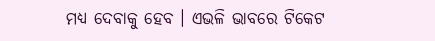ମଧ୍ୟ ଦେବାକୁ ହେବ । ଏଭଳି ଭାବରେ ଟିକେଟ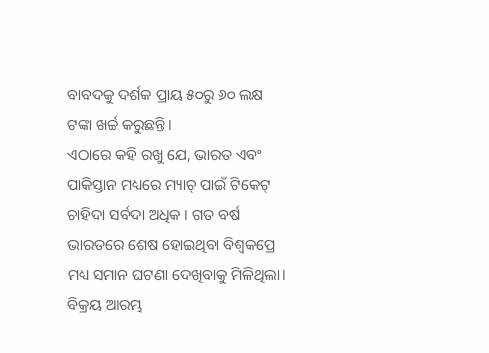ବାବଦକୁ ଦର୍ଶକ ପ୍ରାୟ ୫୦ରୁ ୬୦ ଲକ୍ଷ ଟଙ୍କା ଖର୍ଚ୍ଚ କରୁଛନ୍ତି।
ଏଠାରେ କହି ରଖୁ ଯେ, ଭାରତ ଏବଂ ପାକିସ୍ତାନ ମଧ୍ୟରେ ମ୍ୟାଚ୍ ପାଇଁ ଟିକେଟ୍ ଚାହିଦା ସର୍ବଦା ଅଧିକ । ଗତ ବର୍ଷ ଭାରତରେ ଶେଷ ହୋଇଥିବା ବିଶ୍ୱକପ୍ରେ ମଧ୍ୟ ସମାନ ଘଟଣା ଦେଖିବାକୁ ମିଳିଥିଲା। ବିକ୍ରୟ ଆରମ୍ଭ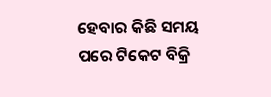ହେବାର କିଛି ସମୟ ପରେ ଟିକେଟ ବିକ୍ରି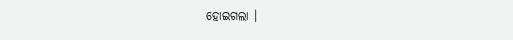ହୋଇଗଲା ।